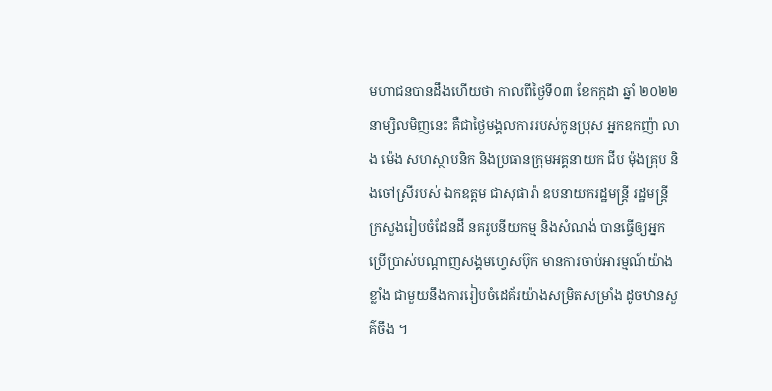មហាជនបានដឹងហើយថា កាលពីថ្ងៃទី០៣ ខែកក្កដា ឆ្នាំ ២០២២ នាម្សិលមិញនេះ គឺជាថ្ងៃមង្គលការរបស់កូនប្រុស អ្នកឧកញ៉ា លាង ម៉េង សហស្ថាបនិក និងប្រធានក្រុមអគ្គនាយក ជីប ម៉ុងគ្រុប និងចៅស្រីរបស់ ឯកឧត្តម ជាសុផារ៉ា ឧបនាយករដ្ឋមន្រ្តី រដ្ឋមន្រ្តីក្រសួងរៀបចំដែនដី នគរូបនីយកម្ម និងសំណង់ បានធ្វើឲ្យអ្នកប្រើប្រាស់បណ្តាញសង្គមហ្វេសប៊ុក មានការចាប់អារម្មណ៍យ៉ាងខ្លាំង ជាមួយនឹងការរៀបចំដេគ័រយ៉ាងសម្រិតសម្រាំង ដូចឋានសួគ៌ចឹង ។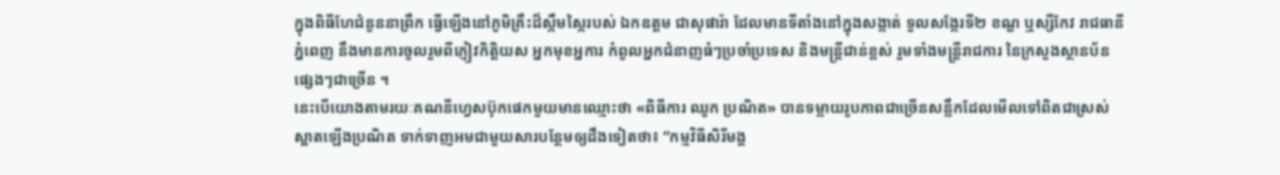ក្នុងពិធីហែជំនួននាព្រឹក ធ្វើឡើងនៅភូមិគ្រឹះដ៏ស្កឹមស្កៃរបស់ ឯកឧត្តម ជាសុផារ៉ា ដែលមានទីតាំងនៅក្នុងសង្កាត់ ទួលសង្កែរទី២ ខណ្ឌ ឬស្សីកែវ រាជធានីភ្នំពេញ នឹងមានការចូលរួមពីភ្ញៀវកិត្តិយស អ្នកមុខអ្នការ កំពូលអ្នកជំនាញធំៗប្រចាំប្រទេស និងមន្រ្តីជាន់ខ្ពស់ រួមទាំងមន្រ្តីរាជការ នៃក្រសួងស្ថានប័នផ្សេងៗជាច្រើន ។
នេះបើយោងតាមរយៈគណនីហ្វេសប៊ុកផេកមួយមានឈ្មោះថា «ពិធីការ ឈូក ប្រណិត» បានទម្លាយរូបភាពជាច្រើនសន្លឹកដែលមើលទៅពិតជាស្រស់ស្អាតឡើងប្រណិត ទាក់ទាញអមជាមួយសារបន្ថែមឲ្យដឹងទៀតថា៖ “កម្មវិធីសិរីមង្គ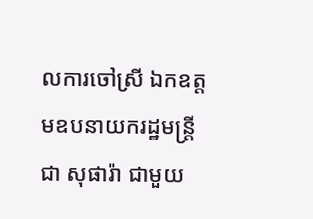លការចៅស្រី ឯកឧត្តមឧបនាយករដ្ឋមន្រ្តី ជា សុផារ៉ា ជាមួយ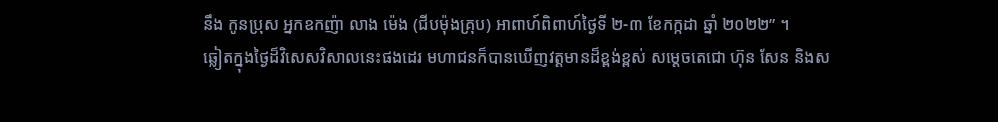នឹង កូនប្រុស អ្នកឧកញ៉ា លាង ម៉េង (ជីបម៉ុងគ្រុប) អាពាហ៍ពិពាហ៍ថ្ងៃទី ២-៣ ខែកក្កដា ឆ្នាំ ២០២២” ។
ឆ្លៀតក្នុងថ្ងៃដ៏វិសេសវិសាលនេះផងដេរ មហាជនក៏បានឃើញវត្តមានដ៏ខ្ពង់ខ្ពស់ សម្តេចតេជោ ហ៊ុន សែន និងស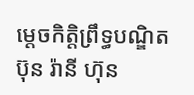ម្តេចកិត្តិព្រឹទ្ធបណ្ឌិត ប៊ុន រ៉ានី ហ៊ុន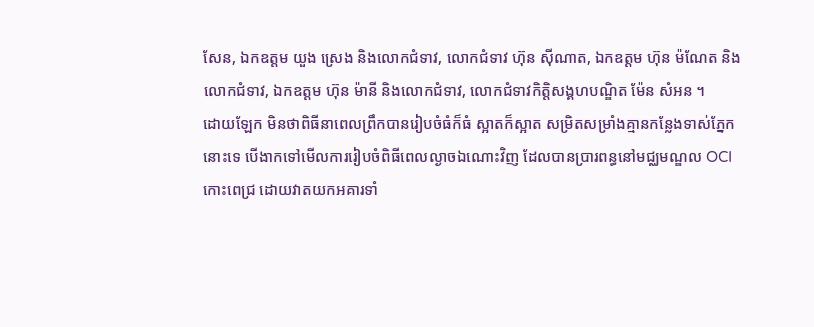សែន, ឯកឧត្តម យួង ស្រេង និងលោកជំទាវ, លោកជំទាវ ហ៊ុន ស៊ីណាត, ឯកឧត្តម ហ៊ុន ម៉ណែត និងលោកជំទាវ, ឯកឧត្តម ហ៊ុន ម៉ានី និងលោកជំទាវ, លោកជំទាវកិត្តិសង្គហបណ្ឌិត ម៉ែន សំអន ។
ដោយឡែក មិនថាពិធីនាពេលព្រឹកបានរៀបចំធំក៏ធំ ស្អាតក៏ស្អាត សម្រិតសម្រាំងគ្មានកន្លែងទាស់ភ្នែកនោះទេ បើងាកទៅមើលការរៀបចំពិធីពេលល្ងាចឯណោះវិញ ដែលបានប្រារពន្ធនៅមជ្ឈមណ្ឌល OCI កោះពេជ្រ ដោយវាតយកអគារទាំ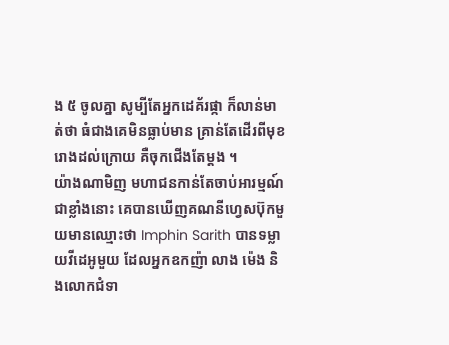ង ៥ ចូលគ្នា សូម្បីតែអ្នកដេគ័រផ្កា ក៏លាន់មាត់ថា ធំជាងគេមិនធ្លាប់មាន គ្រាន់តែដើរពីមុខរោងដល់ក្រោយ គឺចុកជើងតែម្តង ។
យ៉ាងណាមិញ មហាជនកាន់តែចាប់អារម្មណ៍ជាខ្លាំងនោះ គេបានឃើញគណនីហ្វេសប៊ុកមួយមានឈ្មោះថា Imphin Sarith បានទម្លាយវីដេអូមួយ ដែលអ្នកឧកញ៉ា លាង ម៉េង និងលោកជំទា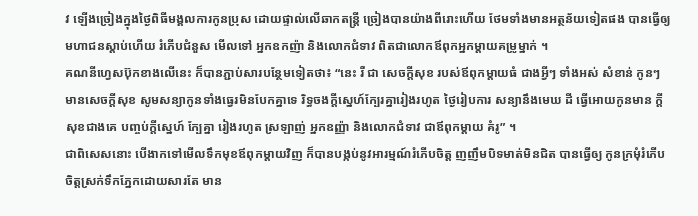វ ឡើងច្រៀងក្នុងថ្ងៃពិធីមង្គលការកូនប្រុស ដោយផ្ទាល់លើឆាកតន្រ្តី ច្រៀងបានយ៉ាងពីរោះហើយ ថែមទាំងមានអត្ថន័យទៀតផង បានធ្វើឲ្យមហាជនស្ដាប់ហើយ រំភើបជំនួស មើលទៅ អ្នកឧកញ៉ា និងលោកជំទាវ ពិតជាលោកឪពុកអ្នកម្តាយគម្រូម្នាក់ ។
គណនីហ្វេសប៊ុកខាងលើនេះ ក៏បានភ្ជាប់សារបន្ថែមទៀតថា៖ “នេះ រឺ ជា សេចក្តីសុខ របស់ឪពុកម្តាយធំ ជាងអ្វីៗ ទាំងអស់ សំខាន់ កូនៗ មានសេចក្តីសុខ សូមសន្យាកូនទាំងធ្វេរមិនបែកគ្នាទេ រិទ្ធចងក្តីស្នេហ៍ក្បែរគ្នារៀងរហូត ថ្ងៃរៀបការ សន្យានឹងមេឃ ដី ធ្វើអោយកូនមាន ក្តីសុខជាងគេ បញ្ចប់ក្តីស្នេហ៍ ក្បែគ្នា រៀងរហូត ស្រឡាញ់ អ្នកឧញ្ញ៉ា និងលោកជំទាវ ជាឪពុកម្តាយ គំរូ” ។
ជាពិសេសនោះ បើងាកទៅមើលទឹកមុខឪពុកម្តាយវិញ ក៏បានបង្កប់នូវអារម្មណ៍រំភើបចិត្ត ញញឹមបិទមាត់មិនជិត បានធ្វើឲ្យ កូនក្រមុំរំភើបចិត្តស្រក់ទឹកភ្នែកដោយសារតែ មាន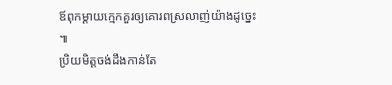ឪពុកម្តាយក្មេកគួរឲ្យគោរពស្រលាញ់យ៉ាងដូច្នេះ ៕
ប្រិយមិត្តចង់ដឹងកាន់តែ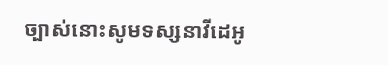ច្បាស់នោះសូមទស្សនាវីដេអូ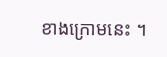ខាងក្រោមនេះ ។